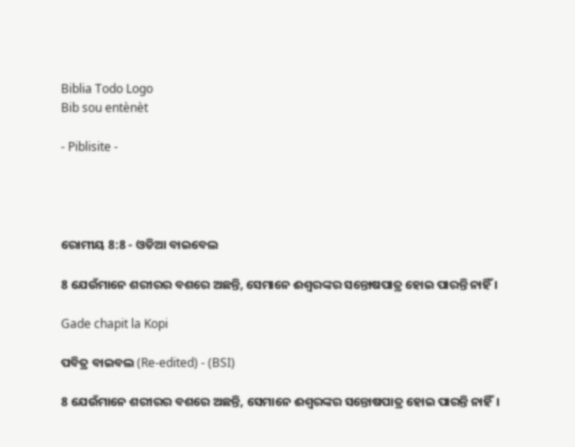Biblia Todo Logo
Bib sou entènèt

- Piblisite -




ରୋମୀୟ 8:8 - ଓଡିଆ ବାଇବେଲ

8 ଯେଉଁମାନେ ଶରୀରର ବଶରେ ଅଛନ୍ତି, ସେମାନେ ଈଶ୍ୱରଙ୍କର ସନ୍ତୋଷପାତ୍ର ହୋଇ ପାରନ୍ତି ନାହିଁ ।

Gade chapit la Kopi

ପବିତ୍ର ବାଇବଲ (Re-edited) - (BSI)

8 ଯେଉଁମାନେ ଶରୀରର ବଶରେ ଅଛନ୍ତି, ସେମାନେ ଈଶ୍ଵରଙ୍କର ସନ୍ତୋଷପାତ୍ର ହୋଇ ପାରନ୍ତି ନାହିଁ।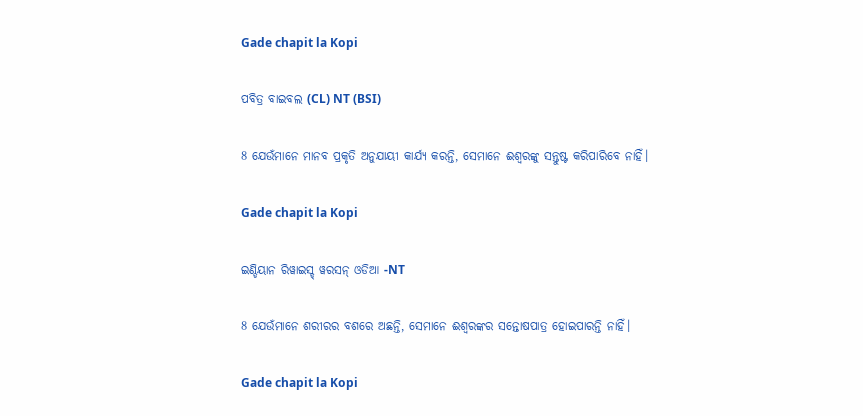Gade chapit la Kopi

ପବିତ୍ର ବାଇବଲ (CL) NT (BSI)

8 ଯେଉଁମାନେ ମାନବ ପ୍ରକୃତି ଅନୁଯାୟୀ କାର୍ଯ୍ୟ କରନ୍ତି, ସେମାନେ ଈଶ୍ୱରଙ୍କୁ ସନ୍ତୁଷ୍ଟ କରିପାରିବେ ନାହିଁ।

Gade chapit la Kopi

ଇଣ୍ଡିୟାନ ରିୱାଇସ୍ଡ୍ ୱରସନ୍ ଓଡିଆ -NT

8 ଯେଉଁମାନେ ଶରୀରର ବଶରେ ଅଛନ୍ତି, ସେମାନେ ଈଶ୍ବରଙ୍କର ସନ୍ତୋଷପାତ୍ର ହୋଇପାରନ୍ତି ନାହିଁ।

Gade chapit la Kopi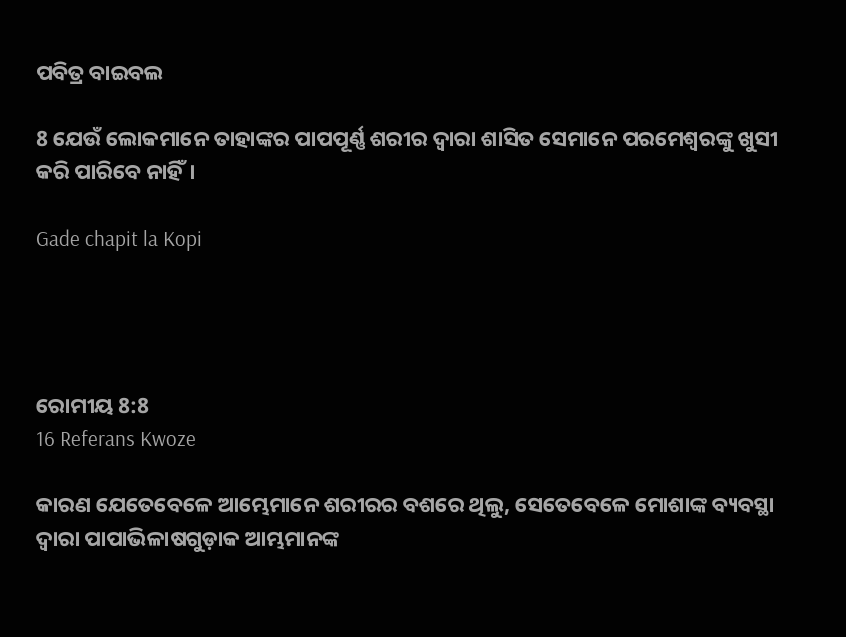ପବିତ୍ର ବାଇବଲ

8 ଯେଉଁ ଲୋକମାନେ ତାହାଙ୍କର ପାପପୂର୍ଣ୍ଣ ଶରୀର ଦ୍ୱାରା ଶାସିତ ସେମାନେ ପରମେଶ୍ୱରଙ୍କୁ ଖୁସୀ କରି ପାରିବେ ନାହିଁ।

Gade chapit la Kopi




ରୋମୀୟ 8:8
16 Referans Kwoze

କାରଣ ଯେତେବେଳେ ଆମ୍ଭେମାନେ ଶରୀରର ବଶରେ ଥିଲୁ, ସେତେବେଳେ ମୋଶାଙ୍କ ବ୍ୟବସ୍ଥା ଦ୍ୱାରା ପାପାଭିଳାଷଗୁଡ଼ାକ ଆମ୍ଭମାନଙ୍କ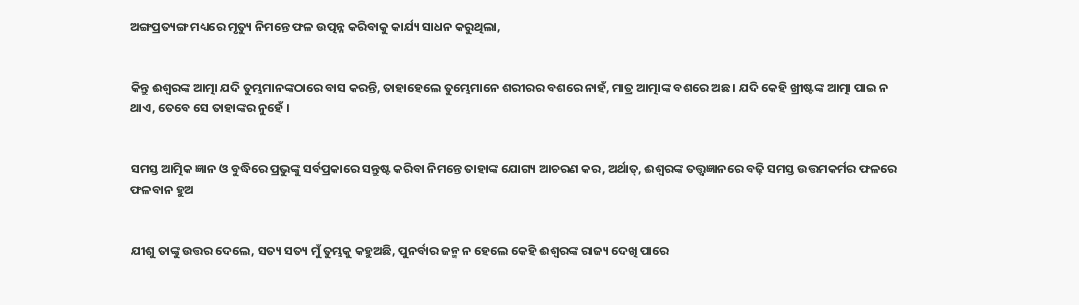ଅଙ୍ଗପ୍ରତ୍ୟଙ୍ଗ ମଧ୍ୟରେ ମୃତ୍ୟୁ ନିମନ୍ତେ ଫଳ ଉତ୍ପନ୍ନ କରିବାକୁ କାର୍ଯ୍ୟ ସାଧନ କରୁଥିଲା,


କିନ୍ତୁ ଈଶ୍ୱରଙ୍କ ଆତ୍ମା ଯଦି ତୁମ୍ଭମାନଙ୍କଠାରେ ବାସ କରନ୍ତି, ତାହାହେଲେ ତୁମ୍ଭେମାନେ ଶରୀରର ବଶରେ ନାହଁ, ମାତ୍ର ଆତ୍ମାଙ୍କ ବଶରେ ଅଛ । ଯଦି କେହି ଖ୍ରୀଷ୍ଟଙ୍କ ଆତ୍ମା ପାଇ ନ ଥାଏ, ତେବେ ସେ ତାହାଙ୍କର ନୁହେଁ ।


ସମସ୍ତ ଆତ୍ମିକ ଜ୍ଞାନ ଓ ବୁଦ୍ଧିରେ ପ୍ରଭୁଙ୍କୁ ସର୍ବପ୍ରକାରେ ସନ୍ତୁଷ୍ଟ କରିବା ନିମନ୍ତେ ତାହାଙ୍କ ଯୋଗ୍ୟ ଆଚରଣ କର, ଅର୍ଥାତ୍‍, ଈଶ୍ୱରଙ୍କ ତତ୍ତ୍ୱଜ୍ଞାନରେ ବଢ଼ି ସମସ୍ତ ଉତ୍ତମକର୍ମର ଫଳରେ ଫଳବାନ ହୁଅ


ଯୀଶୁ ତାଙ୍କୁ ଉତ୍ତର ଦେଲେ, ସତ୍ୟ ସତ୍ୟ ମୁଁ ତୁମ୍ଭକୁ କହୁଅଛି, ପୁନର୍ବାର ଜନ୍ମ ନ ହେଲେ କେହି ଈଶ୍ୱରଙ୍କ ରାଜ୍ୟ ଦେଖି ପାରେ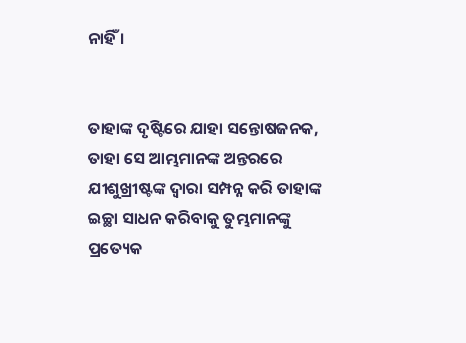ନାହିଁ ।


ତାହାଙ୍କ ଦୃଷ୍ଟିରେ ଯାହା ସନ୍ତୋଷଜନକ, ତାହା ସେ ଆମ୍ଭମାନଙ୍କ ଅନ୍ତରରେ ଯୀଶୁଖ୍ରୀଷ୍ଟଙ୍କ ଦ୍ୱାରା ସମ୍ପନ୍ନ କରି ତାହାଙ୍କ ଇଚ୍ଛା ସାଧନ କରିବାକୁ ତୁମ୍ଭମାନଙ୍କୁ ପ୍ରତ୍ୟେକ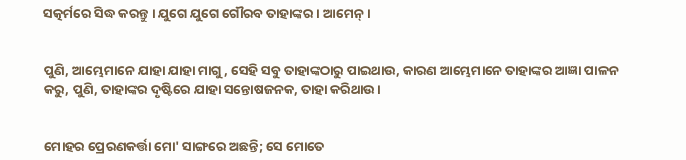ସତ୍କର୍ମରେ ସିଦ୍ଧ କରନ୍ତୁ । ଯୁଗେ ଯୁଗେ ଗୌରବ ତାହାଙ୍କର । ଆମେନ୍‍ ।


ପୁଣି, ଆମ୍ଭେମାନେ ଯାହା ଯାହା ମାଗୁ, ସେହି ସବୁ ତାହାଙ୍କଠାରୁ ପାଇଥାଉ, କାରଣ ଆମ୍ଭେମାନେ ତାହାଙ୍କର ଆଜ୍ଞା ପାଳନ କରୁ, ପୁଣି, ତାହାଙ୍କର ଦୃଷ୍ଟିରେ ଯାହା ସନ୍ତୋଷଜନକ, ତାହା କରିଥାଉ ।


ମୋହର ପ୍ରେରଣକର୍ତ୍ତା ମୋ' ସାଙ୍ଗରେ ଅଛନ୍ତି; ସେ ମୋତେ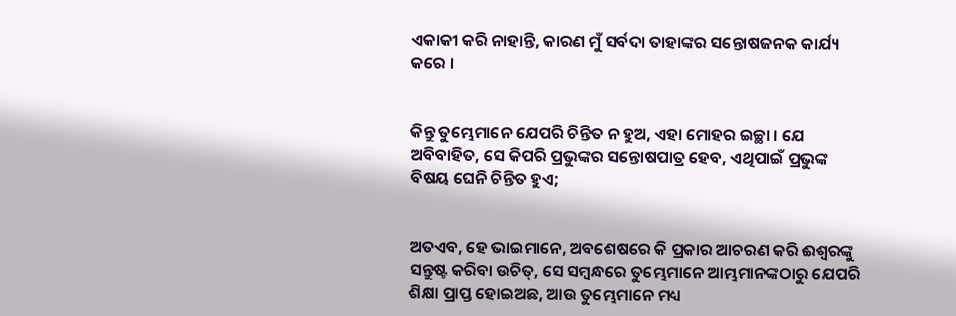ଏକାକୀ କରି ନାହାନ୍ତି, କାରଣ ମୁଁ ସର୍ବଦା ତାହାଙ୍କର ସନ୍ତୋଷଜନକ କାର୍ଯ୍ୟ କରେ ।


କିନ୍ତୁ ତୁମ୍ଭେମାନେ ଯେପରି ଚିନ୍ତିତ ନ ହୁଅ, ଏହା ମୋହର ଇଚ୍ଛା । ଯେ ଅବିବାହିତ, ସେ କିପରି ପ୍ରଭୁଙ୍କର ସନ୍ତୋଷପାତ୍ର ହେବ, ଏଥିପାଇଁ ପ୍ରଭୁଙ୍କ ବିଷୟ ଘେନି ଚିନ୍ତିତ ହୁଏ;


ଅତଏବ, ହେ ଭାଇମାନେ, ଅବଶେଷରେ କି ପ୍ରକାର ଆଚରଣ କରି ଈଶ୍ୱରଙ୍କୁ ସନ୍ତୁଷ୍ଟ କରିବା ଉଚିତ୍, ସେ ସମ୍ବନ୍ଧରେ ତୁମ୍ଭେମାନେ ଆମ୍ଭମାନଙ୍କଠାରୁ ଯେପରି ଶିକ୍ଷା ପ୍ରାପ୍ତ ହୋଇଅଛ, ଆଉ ତୁମ୍ଭେମାନେ ମଧ୍ୟ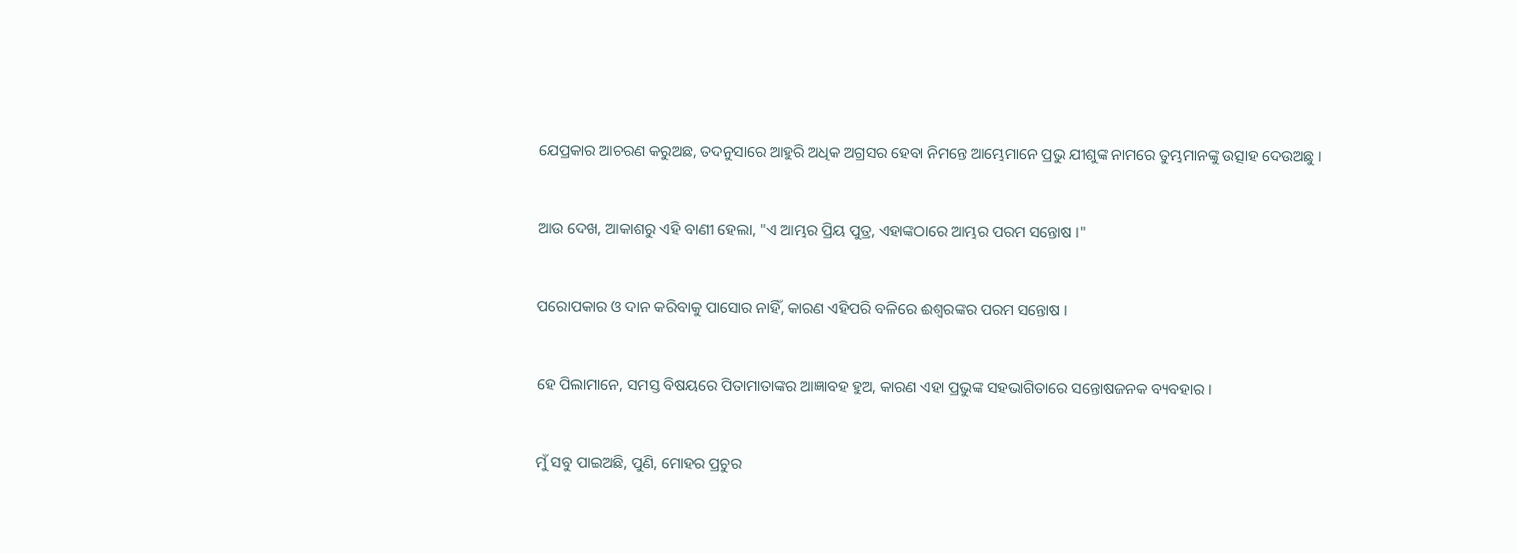ଯେପ୍ରକାର ଆଚରଣ କରୁଅଛ, ତଦନୁସାରେ ଆହୁରି ଅଧିକ ଅଗ୍ରସର ହେବା ନିମନ୍ତେ ଆମ୍ଭେମାନେ ପ୍ରଭୁ ଯୀଶୁଙ୍କ ନାମରେ ତୁମ୍ଭମାନଙ୍କୁ ଉତ୍ସାହ ଦେଉଅଛୁ ।


ଆଉ ଦେଖ, ଆକାଶରୁ ଏହି ବାଣୀ ହେଲା, "ଏ ଆମ୍ଭର ପ୍ରିୟ ପୁତ୍ର, ଏହାଙ୍କଠାରେ ଆମ୍ଭର ପରମ ସନ୍ତୋଷ ।"


ପରୋପକାର ଓ ଦାନ କରିବାକୁ ପାସୋର ନାହିଁ, କାରଣ ଏହିପରି ବଳିରେ ଈଶ୍ୱରଙ୍କର ପରମ ସନ୍ତୋଷ ।


ହେ ପିଲାମାନେ, ସମସ୍ତ ବିଷୟରେ ପିତାମାତାଙ୍କର ଆଜ୍ଞାବହ ହୁଅ, କାରଣ ଏହା ପ୍ରଭୁଙ୍କ ସହଭାଗିତାରେ ସନ୍ତୋଷଜନକ ବ୍ୟବହାର ।


ମୁଁ ସବୁ ପାଇଅଛି, ପୁଣି, ମୋହର ପ୍ରଚୁର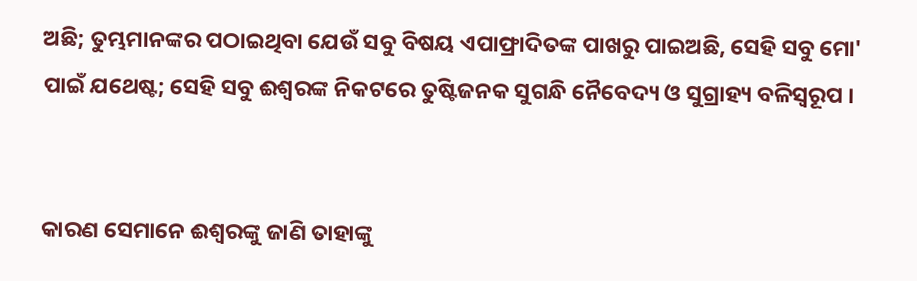ଅଛି; ତୁମ୍ଭମାନଙ୍କର ପଠାଇଥିବା ଯେଉଁ ସବୁ ବିଷୟ ଏପାଫ୍ରାଦିତଙ୍କ ପାଖରୁ ପାଇଅଛି, ସେହି ସବୁ ମୋ' ପାଇଁ ଯଥେଷ୍ଟ; ସେହି ସବୁ ଈଶ୍ୱରଙ୍କ ନିକଟରେ ତୁଷ୍ଟିଜନକ ସୁଗନ୍ଧି ନୈବେଦ୍ୟ ଓ ସୁଗ୍ରାହ୍ୟ ବଳିସ୍ୱରୂପ ।


କାରଣ ସେମାନେ ଈଶ୍ୱରଙ୍କୁ ଜାଣି ତାହାଙ୍କୁ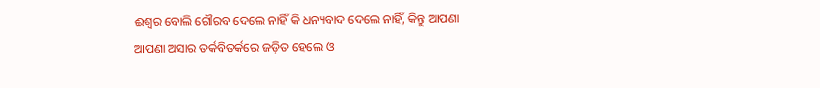ଈଶ୍ୱର ବୋଲି ଗୌରବ ଦେଲେ ନାହିଁ କି ଧନ୍ୟବାଦ ଦେଲେ ନାହିଁ, କିନ୍ତୁ ଆପଣା ଆପଣା ଅସାର ତର୍କବିତର୍କରେ ଜଡ଼ିତ ହେଲେ ଓ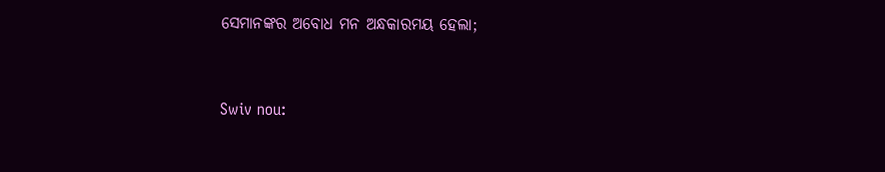ସେମାନଙ୍କର ଅବୋଧ ମନ ଅନ୍ଧକାରମୟ ହେଲା;


Swiv nou: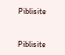Piblisite


Piblisite